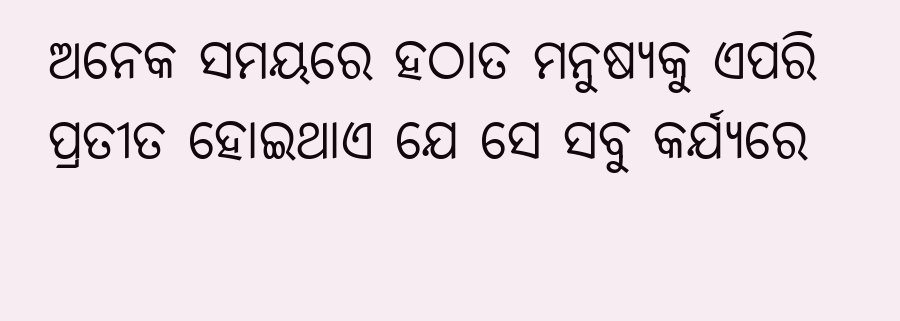ଅନେକ ସମୟରେ ହଠାତ ମନୁଷ୍ୟକୁ ଏପରି ପ୍ରତୀତ ହୋଇଥାଏ ଯେ ସେ ସବୁ କର୍ଯ୍ୟରେ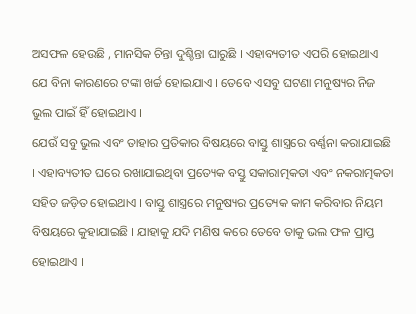ଅସଫଳ ହେଉଛି , ମାନସିକ ଚିନ୍ତା ଦୁଶ୍ଚିନ୍ତା ଘାରୁଛି । ଏହାବ୍ୟତୀତ ଏପରି ହୋଇଥାଏ ଯେ ବିନା କାରଣରେ ଟଙ୍କା ଖର୍ଚ୍ଚ ହୋଇଯାଏ । ତେବେ ଏସବୁ ଘଟଣା ମନୁଷ୍ୟର ନିଜ ଭୁଲ ପାଇଁ ହିଁ ହୋଇଥାଏ ।
ଯେଉଁ ସବୁ ଭୁଲ ଏବଂ ତାହାର ପ୍ରତିକାର ବିଷୟରେ ବାସ୍ତୁ ଶାସ୍ତ୍ରରେ ବର୍ଣ୍ଣନା କରାଯାଇଛି । ଏହାବ୍ୟତୀତ ଘରେ ରଖାଯାଇଥିବା ପ୍ରତ୍ୟେକ ବସ୍ତୁ ସକାରାତ୍ମକତା ଏବଂ ନକରାତ୍ମକତା ସହିତ ଜଡ଼ିତ ହୋଇଥାଏ । ବାସ୍ତୁ ଶାସ୍ତ୍ରରେ ମନୁଷ୍ୟର ପ୍ରତ୍ୟେକ କାମ କରିବାର ନିୟମ ବିଷୟରେ କୁହାଯାଇଛି । ଯାହାକୁ ଯଦି ମଣିଷ କରେ ତେବେ ତାକୁ ଭଲ ଫଳ ପ୍ରାପ୍ତ ହୋଇଥାଏ ।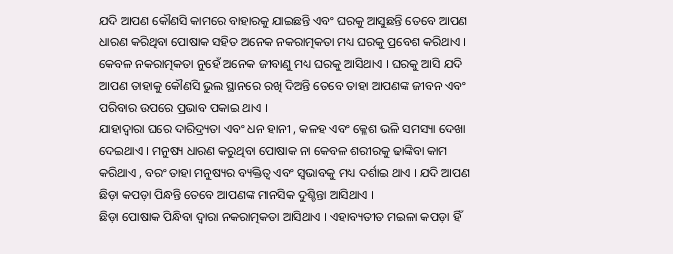ଯଦି ଆପଣ କୌଣସି କାମରେ ବାହାରକୁ ଯାଇଛନ୍ତି ଏବଂ ଘରକୁ ଆସୁଛନ୍ତି ତେବେ ଆପଣ ଧାରଣ କରିଥିବା ପୋଷାକ ସହିତ ଅନେକ ନକରାତ୍ମକତା ମଧ୍ୟ ଘରକୁ ପ୍ରବେଶ କରିଥାଏ । କେବଳ ନକରାତ୍ମକତା ନୁହେଁ ଅନେକ ଜୀବାଣୁ ମଧ୍ୟ ଘରକୁ ଆସିଥାଏ । ଘରକୁ ଆସି ଯଦି ଆପଣ ତାହାକୁ କୌଣସି ଭୁଲ ସ୍ଥାନରେ ରଖି ଦିଅନ୍ତି ତେବେ ତାହା ଆପଣଙ୍କ ଜୀବନ ଏବଂ ପରିବାର ଉପରେ ପ୍ରଭାବ ପକାଇ ଥାଏ ।
ଯାହାଦ୍ୱାରା ଘରେ ଦାରିଦ୍ର୍ୟତା ଏବଂ ଧନ ହାନୀ , କଳହ ଏବଂ କ୍ଳେଶ ଭଳି ସମସ୍ୟା ଦେଖା ଦେଇଥାଏ । ମନୁଷ୍ୟ ଧାରଣ କରୁଥିବା ପୋଷାକ ନା କେବଳ ଶରୀରକୁ ଢାଙ୍କିବା କାମ କରିଥାଏ , ବରଂ ତାହା ମନୁଷ୍ୟର ବ୍ୟକ୍ତିତ୍ୱ ଏବଂ ସ୍ୱଭାବକୁ ମଧ୍ୟ ଦର୍ଶାଇ ଥାଏ । ଯଦି ଆପଣ ଛିଡ଼ା କପଡ଼ା ପିନ୍ଧନ୍ତି ତେବେ ଆପଣଙ୍କ ମାନସିକ ଦୁଶ୍ଚିନ୍ତା ଆସିଥାଏ ।
ଛିଡ଼ା ପୋଷାକ ପିନ୍ଧିବା ଦ୍ୱାରା ନକରାତ୍ମକତା ଆସିଥାଏ । ଏହାବ୍ୟତୀତ ମଇଳା କପଡ଼ା ହିଁ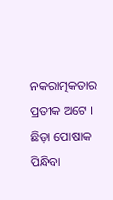ନକରାତ୍ମକତାର ପ୍ରତୀକ ଅଟେ । ଛିଡ଼ା ପୋଷାକ ପିନ୍ଧିବା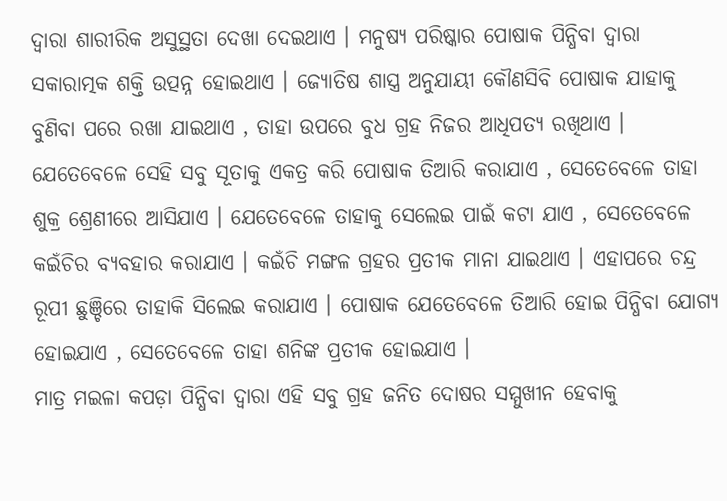ଦ୍ୱାରା ଶାରୀରିକ ଅସୁସ୍ଥତା ଦେଖା ଦେଇଥାଏ । ମନୁଷ୍ୟ ପରିଷ୍କାର ପୋଷାକ ପିନ୍ଧିବା ଦ୍ୱାରା ସକାରାତ୍ମକ ଶକ୍ତି ଉତ୍ପନ୍ନ ହୋଇଥାଏ । ଜ୍ୟୋତିଷ ଶାସ୍ତ୍ର ଅନୁଯାୟୀ କୌଣସିବି ପୋଷାକ ଯାହାକୁ ବୁଣିବା ପରେ ରଖା ଯାଇଥାଏ , ତାହା ଉପରେ ବୁଧ ଗ୍ରହ ନିଜର ଆଧିପତ୍ୟ ରଖିଥାଏ ।
ଯେତେବେଳେ ସେହି ସବୁ ସୂତାକୁ ଏକତ୍ର କରି ପୋଷାକ ତିଆରି କରାଯାଏ , ସେତେବେଳେ ତାହା ଶୁକ୍ର ଶ୍ରେଣୀରେ ଆସିଯାଏ । ଯେତେବେଳେ ତାହାକୁ ସେଲେଇ ପାଇଁ କଟା ଯାଏ , ସେତେବେଳେ କଇଁଚିର ବ୍ୟବହାର କରାଯାଏ । କଇଁଚି ମଙ୍ଗଳ ଗ୍ରହର ପ୍ରତୀକ ମାନା ଯାଇଥାଏ । ଏହାପରେ ଚନ୍ଦ୍ର ରୂପୀ ଛୁଞ୍ଚିରେ ତାହାକି ସିଲେଇ କରାଯାଏ । ପୋଷାକ ଯେତେବେଳେ ତିଆରି ହୋଇ ପିନ୍ଧିବା ଯୋଗ୍ୟ ହୋଇଯାଏ , ସେତେବେଳେ ତାହା ଶନିଙ୍କ ପ୍ରତୀକ ହୋଇଯାଏ ।
ମାତ୍ର ମଇଳା କପଡ଼ା ପିନ୍ଧିବା ଦ୍ୱାରା ଏହି ସବୁ ଗ୍ରହ ଜନିତ ଦୋଷର ସମ୍ମୁଖୀନ ହେବାକୁ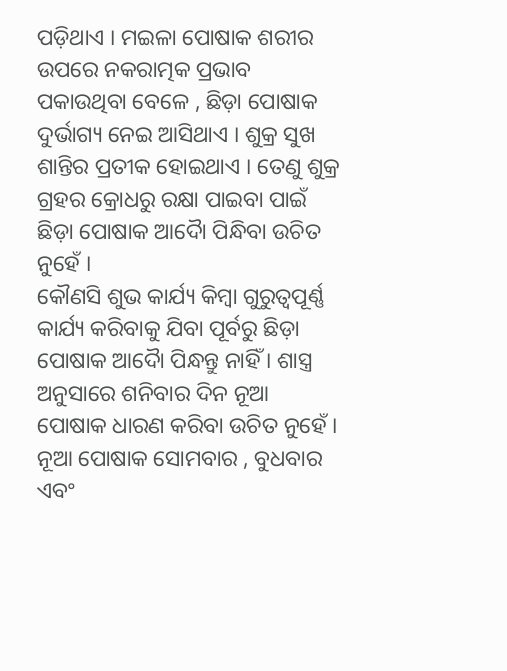ପଡ଼ିଥାଏ । ମଇଳା ପୋଷାକ ଶରୀର ଉପରେ ନକରାତ୍ମକ ପ୍ରଭାବ ପକାଉଥିବା ବେଳେ , ଛିଡ଼ା ପୋଷାକ ଦୁର୍ଭାଗ୍ୟ ନେଇ ଆସିଥାଏ । ଶୁକ୍ର ସୁଖ ଶାନ୍ତିର ପ୍ରତୀକ ହୋଇଥାଏ । ତେଣୁ ଶୁକ୍ର ଗ୍ରହର କ୍ରୋଧରୁ ରକ୍ଷା ପାଇବା ପାଇଁ ଛିଡ଼ା ପୋଷାକ ଆଦୋୖ ପିନ୍ଧିବା ଉଚିତ ନୁହେଁ ।
କୌଣସି ଶୁଭ କାର୍ଯ୍ୟ କିମ୍ବା ଗୁରୁତ୍ୱପୂର୍ଣ୍ଣ କାର୍ଯ୍ୟ କରିବାକୁ ଯିବା ପୂର୍ବରୁ ଛିଡ଼ା ପୋଷାକ ଆଦୋୖ ପିନ୍ଧନ୍ତୁ ନାହିଁ । ଶାସ୍ତ୍ର ଅନୁସାରେ ଶନିବାର ଦିନ ନୂଆ ପୋଷାକ ଧାରଣ କରିବା ଉଚିତ ନୁହେଁ । ନୂଆ ପୋଷାକ ସୋମବାର , ବୁଧବାର ଏବଂ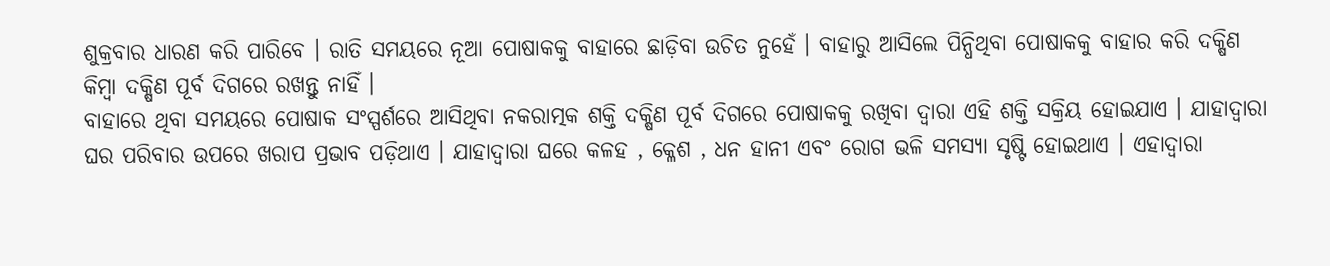ଶୁକ୍ରବାର ଧାରଣ କରି ପାରିବେ । ରାତି ସମୟରେ ନୂଆ ପୋଷାକକୁ ବାହାରେ ଛାଡ଼ିବା ଉଚିତ ନୁହେଁ । ବାହାରୁ ଆସିଲେ ପିନ୍ଧିଥିବା ପୋଷାକକୁ ବାହାର କରି ଦକ୍ଷିଣ କିମ୍ବା ଦକ୍ଷିଣ ପୂର୍ବ ଦିଗରେ ରଖନ୍ତୁ ନାହିଁ ।
ବାହାରେ ଥିବା ସମୟରେ ପୋଷାକ ସଂସ୍ପର୍ଶରେ ଆସିଥିବା ନକରାତ୍ମକ ଶକ୍ତି ଦକ୍ଷିଣ ପୂର୍ବ ଦିଗରେ ପୋଷାକକୁ ରଖିବା ଦ୍ୱାରା ଏହି ଶକ୍ତି ସକ୍ରିୟ ହୋଇଯାଏ । ଯାହାଦ୍ୱାରା ଘର ପରିବାର ଉପରେ ଖରାପ ପ୍ରଭାବ ପଡ଼ିଥାଏ । ଯାହାଦ୍ୱାରା ଘରେ କଳହ , କ୍ଳେଶ , ଧନ ହାନୀ ଏବଂ ରୋଗ ଭଳି ସମସ୍ୟା ସୃଷ୍ଟି ହୋଇଥାଏ । ଏହାଦ୍ବାରା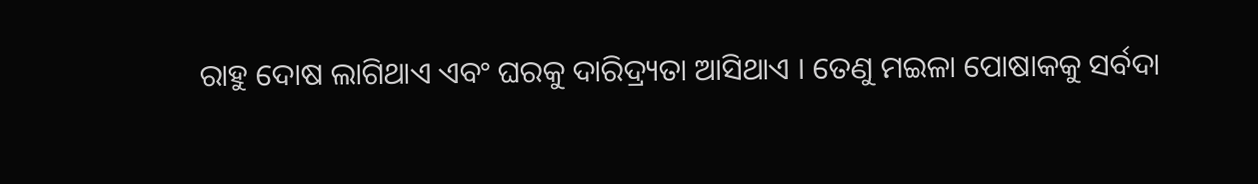ରାହୁ ଦୋଷ ଲାଗିଥାଏ ଏବଂ ଘରକୁ ଦାରିଦ୍ର୍ୟତା ଆସିଥାଏ । ତେଣୁ ମଇଳା ପୋଷାକକୁ ସର୍ବଦା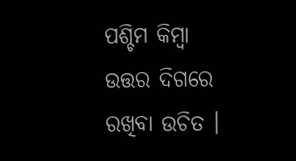ପଶ୍ଚିମ କିମ୍ବା ଉତ୍ତର ଦିଗରେ ରଖିବା ଉଚିତ ।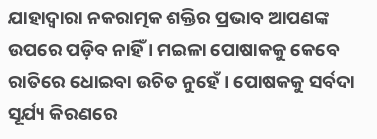ଯାହାଦ୍ୱାରା ନକରାତ୍ମକ ଶକ୍ତିର ପ୍ରଭାବ ଆପଣଙ୍କ ଉପରେ ପଡ଼ିବ ନାହିଁ । ମଇଳା ପୋଷାକକୁ କେବେ ରାତିରେ ଧୋଇବା ଉଚିତ ନୁହେଁ । ପୋଷକକୁ ସର୍ବଦା ସୂର୍ଯ୍ୟ କିରଣରେ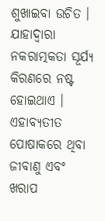ଶୁଖାଇବା ଉଚିତ । ଯାହାଦ୍ୱାରା ନକରାତ୍ମକତା ସୂର୍ଯ୍ୟ କିରଣରେ ନଷ୍ଟ ହୋଇଥାଏ । ଏହାବ୍ୟତୀତ ପୋଷାକରେ ଥିବା ଜୀବାଣୁ ଏବଂ ଖରାପ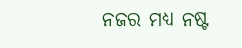ନଜର ମଧ୍ୟ ନଷ୍ଟ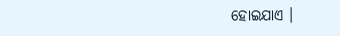ହୋଇଯାଏ ।